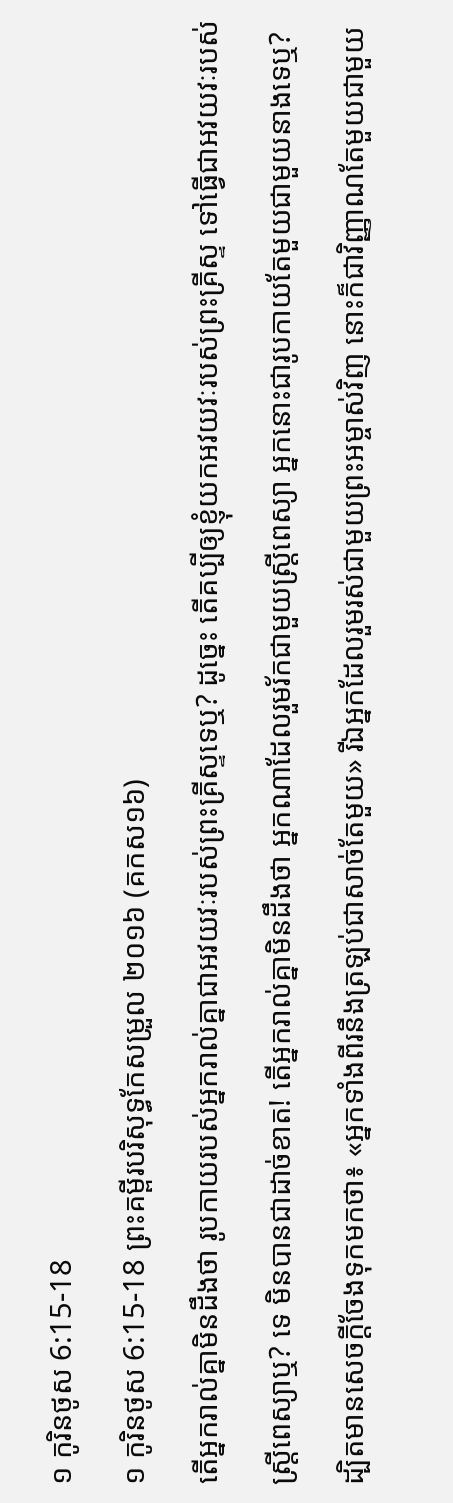១ កូរិនថូស 6:15-18
១ កូរិនថូស 6:15-18 ព្រះគម្ពីរបរិសុទ្ធកែសម្រួល ២០១៦ (គកស១៦)
តើអ្នករាល់គ្នាមិនដឹងថា រូបកាយរបស់អ្នករាល់គ្នាជាអវយវៈរបស់ព្រះគ្រីស្ទទេឬ? ដូច្នេះ តើគប្បីឲ្យខ្ញុំយកអវយវៈរបស់ព្រះគ្រីស្ទ ទៅធ្វើជាអវយវៈរបស់ស្ត្រីពេស្យាឬ? ទេ មិនបានជាដាច់ខាត! តើអ្នករាល់គ្នាមិនដឹងថា អ្នកណាដែលរួមរ័កជាមួយស្ត្រីពេស្យា អ្នកនោះជារូបកាយតែមួយជាមួយនាងទេឬ? ដ្បិតមានសេចក្ដីចែងទុកមកថា៖ «អ្នកទាំងពីរនឹងត្រឡប់ជាសាច់តែមួយ» រីឯអ្នកដែលរួមរស់ជាមួយព្រះអម្ចាស់វិញ នោះក៏ជាវិញ្ញាណតែមួយជាមួយ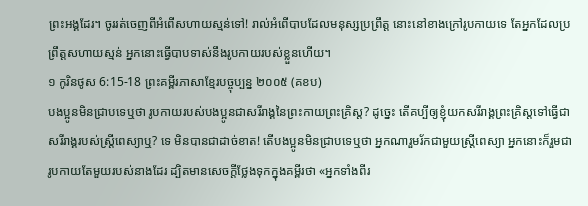ព្រះអង្គដែរ។ ចូររត់ចេញពីអំពើសហាយស្មន់ទៅ! រាល់អំពើបាបដែលមនុស្សប្រព្រឹត្ត នោះនៅខាងក្រៅរូបកាយទេ តែអ្នកដែលប្រព្រឹត្តសហាយស្មន់ អ្នកនោះធ្វើបាបទាស់នឹងរូបកាយរបស់ខ្លួនហើយ។
១ កូរិនថូស 6:15-18 ព្រះគម្ពីរភាសាខ្មែរបច្ចុប្បន្ន ២០០៥ (គខប)
បងប្អូនមិនជ្រាបទេឬថា រូបកាយរបស់បងប្អូនជាសរីរាង្គនៃព្រះកាយព្រះគ្រិស្ត? ដូច្នេះ តើគប្បីឲ្យខ្ញុំយកសរីរាង្គព្រះគ្រិស្តទៅធ្វើជាសរីរាង្គរបស់ស្ត្រីពេស្យាឬ? ទេ មិនបានជាដាច់ខាត! តើបងប្អូនមិនជ្រាបទេឬថា អ្នកណារួមរ័កជាមួយស្ត្រីពេស្យា អ្នកនោះក៏រួមជារូបកាយតែមួយរបស់នាងដែរ ដ្បិតមានសេចក្ដីថ្លែងទុកក្នុងគម្ពីរថា «អ្នកទាំងពីរ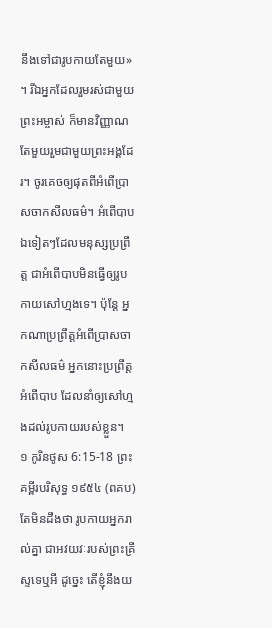នឹងទៅជារូបកាយតែមួយ» ។ រីឯអ្នកដែលរួមរស់ជាមួយព្រះអម្ចាស់ ក៏មានវិញ្ញាណតែមួយរួមជាមួយព្រះអង្គដែរ។ ចូរគេចឲ្យផុតពីអំពើប្រាសចាកសីលធម៌។ អំពើបាបឯទៀតៗដែលមនុស្សប្រព្រឹត្ត ជាអំពើបាបមិនធ្វើឲ្យរូបកាយសៅហ្មងទេ។ ប៉ុន្តែ អ្នកណាប្រព្រឹត្តអំពើប្រាសចាកសីលធម៌ អ្នកនោះប្រព្រឹត្តអំពើបាប ដែលនាំឲ្យសៅហ្មងដល់រូបកាយរបស់ខ្លួន។
១ កូរិនថូស 6:15-18 ព្រះគម្ពីរបរិសុទ្ធ ១៩៥៤ (ពគប)
តែមិនដឹងថា រូបកាយអ្នករាល់គ្នា ជាអវយវៈរបស់ព្រះគ្រីស្ទទេឬអី ដូច្នេះ តើខ្ញុំនឹងយ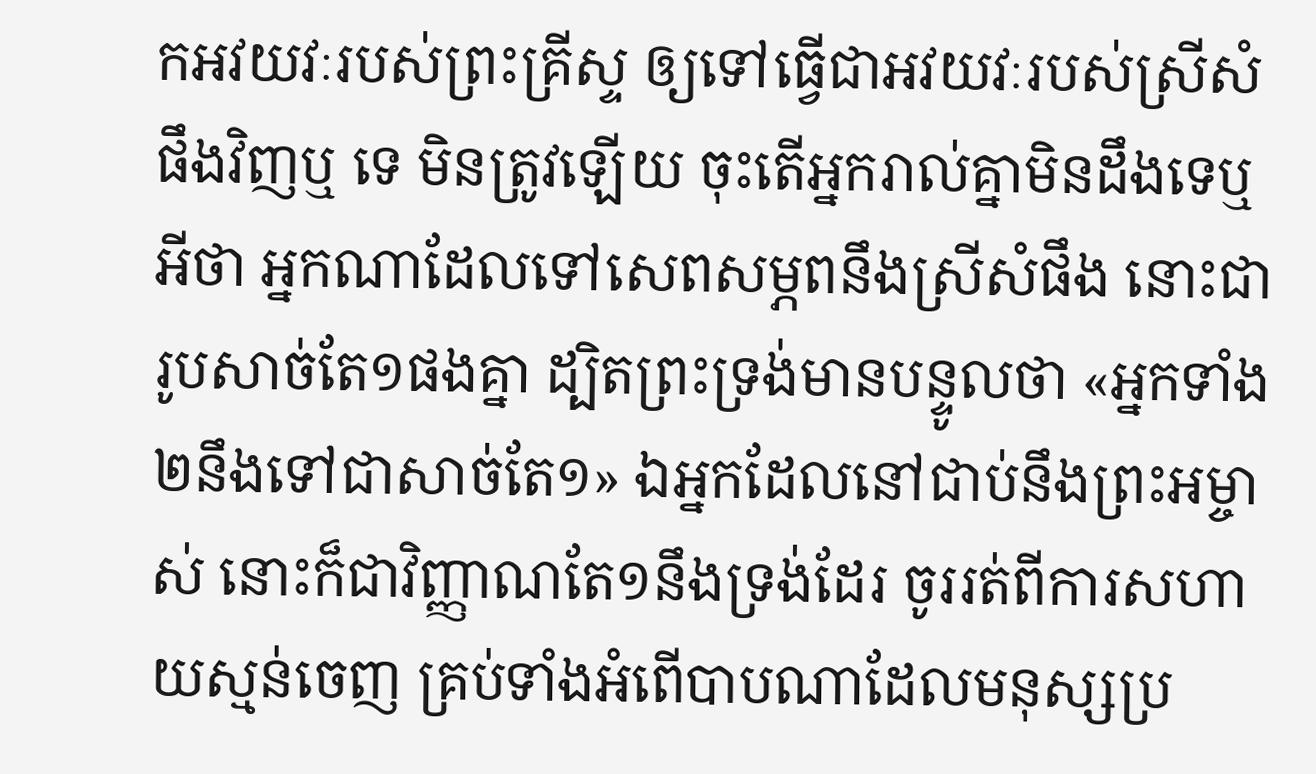កអវយវៈរបស់ព្រះគ្រីស្ទ ឲ្យទៅធ្វើជាអវយវៈរបស់ស្រីសំផឹងវិញឬ ទេ មិនត្រូវឡើយ ចុះតើអ្នករាល់គ្នាមិនដឹងទេឬអីថា អ្នកណាដែលទៅសេពសម្ភពនឹងស្រីសំផឹង នោះជារូបសាច់តែ១ផងគ្នា ដ្បិតព្រះទ្រង់មានបន្ទូលថា «អ្នកទាំង២នឹងទៅជាសាច់តែ១» ឯអ្នកដែលនៅជាប់នឹងព្រះអម្ចាស់ នោះក៏ជាវិញ្ញាណតែ១នឹងទ្រង់ដែរ ចូររត់ពីការសហាយស្មន់ចេញ គ្រប់ទាំងអំពើបាបណាដែលមនុស្សប្រ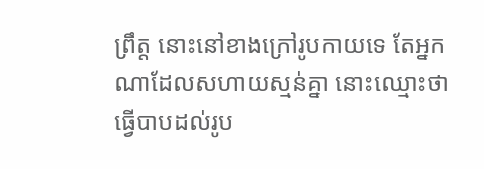ព្រឹត្ត នោះនៅខាងក្រៅរូបកាយទេ តែអ្នកណាដែលសហាយស្មន់គ្នា នោះឈ្មោះថាធ្វើបាបដល់រូប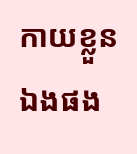កាយខ្លួនឯងផង